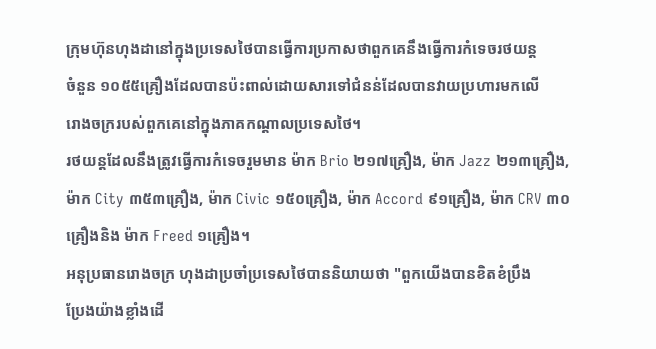ក្រុមហ៊ុនហុងដានៅក្នុងប្រទេសថៃបានធ្វើការប្រកាសថាពួកគេនឹងធ្វើការកំទេចរថយន្ត
ចំនួន ១០៥៥គ្រឿងដែលបានប៉ះពាល់ដោយសារទៅជំនន់ដែលបានវាយប្រហារមកលើ
រោងចក្ររបស់ពួកគេនៅក្នុងភាគកណ្តាលប្រទេសថៃ។
រថយន្តដែលនឹងត្រូវធ្វើការកំទេចរួមមាន ម៉ាក Brio ២១៧គ្រឿង, ម៉ាក Jazz ២១៣គ្រឿង,
ម៉ាក City ៣៥៣គ្រឿង, ម៉ាក Civic ១៥០គ្រឿង, ម៉ាក Accord ៩១គ្រឿង, ម៉ាក CRV ៣០
គ្រឿងនិង ម៉ាក Freed ១គ្រឿង។
អនុប្រធានរោងចក្រ ហុងដាប្រចាំប្រទេសថៃបាននិយាយថា "ពួកយើងបានខិតខំប្រឹង
ប្រែងយ៉ាងខ្លាំងដើ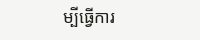ម្បីធ្វើការ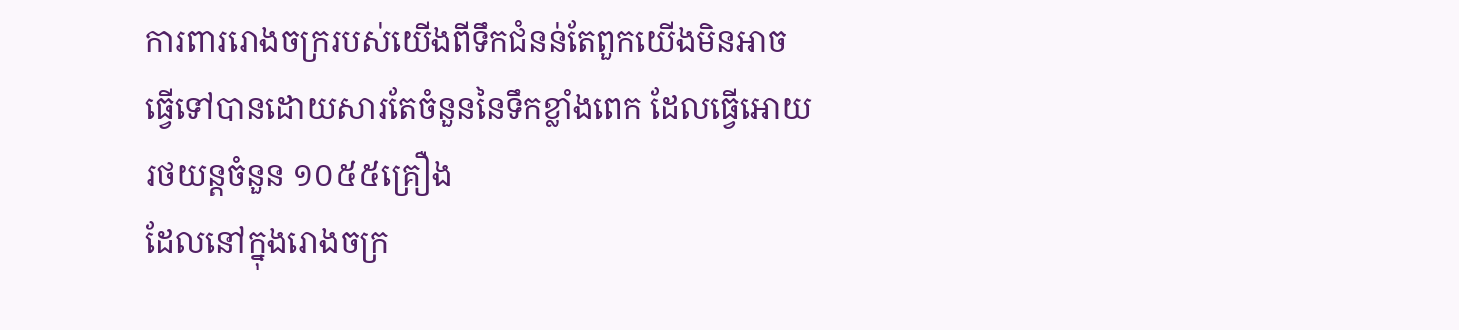ការពាររោងចក្ររបស់យើងពីទឹកជំនន់តែពួកយើងមិនអាច
ធ្វើទៅបានដោយសារតែចំនួននៃទឹកខ្លាំងពេក ដែលធ្វើអោយរថយន្តចំនួន ១០៥៥គ្រឿង
ដែលនៅក្នុងរោងចក្រ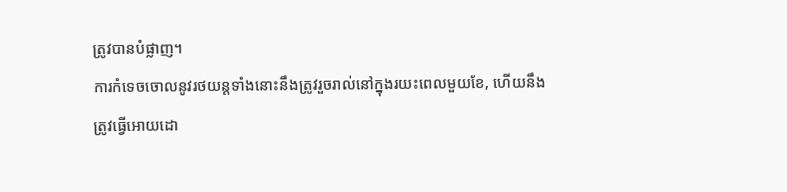ត្រូវបានបំផ្លាញ។
ការកំទេចចោលនូវរថយន្តទាំងនោះនឹងត្រូវរួចរាល់នៅក្នុងរយះពេលមួយខែ, ហើយនឹង
ត្រូវធ្វើអោយដោ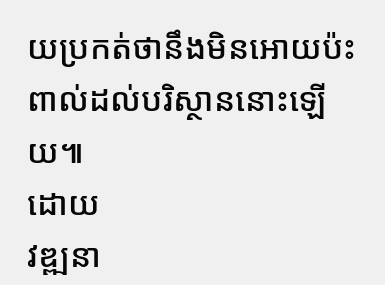យប្រកត់ថានឹងមិនអោយប៉ះពាល់ដល់បរិស្ថាននោះឡើយ៕
ដោយ
វឌ្ឍនា